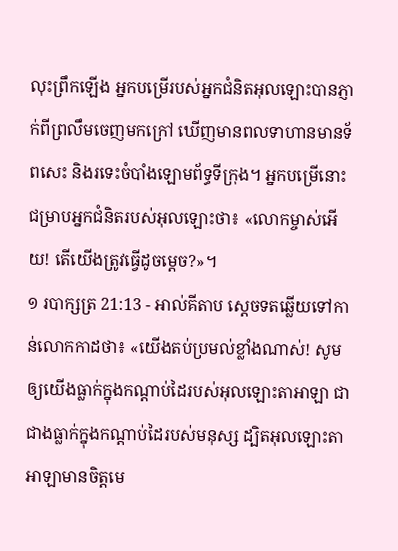លុះព្រឹកឡើង អ្នកបម្រើរបស់អ្នកជំនិតអុលឡោះបានភ្ញាក់ពីព្រលឹមចេញមកក្រៅ ឃើញមានពលទាហានមានទ័ពសេះ និងរទេះចំបាំងឡោមព័ទ្ធទីក្រុង។ អ្នកបម្រើនោះជម្រាបអ្នកជំនិតរបស់អុលឡោះថា៖ «លោកម្ចាស់អើយ! តើយើងត្រូវធ្វើដូចម្តេច?»។
១ របាក្សត្រ 21:13 - អាល់គីតាប ស្តេចទតឆ្លើយទៅកាន់លោកកាដថា៖ «យើងតប់ប្រមល់ខ្លាំងណាស់! សូមឲ្យយើងធ្លាក់ក្នុងកណ្តាប់ដៃរបស់អុលឡោះតាអាឡា ជាជាងធ្លាក់ក្នុងកណ្តាប់ដៃរបស់មនុស្ស ដ្បិតអុលឡោះតាអាឡាមានចិត្តមេ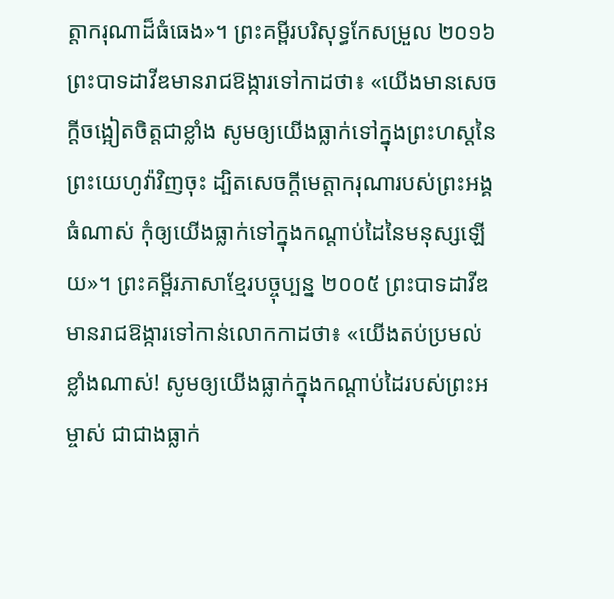ត្តាករុណាដ៏ធំធេង»។ ព្រះគម្ពីរបរិសុទ្ធកែសម្រួល ២០១៦ ព្រះបាទដាវីឌមានរាជឱង្ការទៅកាដថា៖ «យើងមានសេចក្ដីចង្អៀតចិត្តជាខ្លាំង សូមឲ្យយើងធ្លាក់ទៅក្នុងព្រះហស្តនៃព្រះយេហូវ៉ាវិញចុះ ដ្បិតសេចក្ដីមេត្តាករុណារបស់ព្រះអង្គធំណាស់ កុំឲ្យយើងធ្លាក់ទៅក្នុងកណ្ដាប់ដៃនៃមនុស្សឡើយ»។ ព្រះគម្ពីរភាសាខ្មែរបច្ចុប្បន្ន ២០០៥ ព្រះបាទដាវីឌមានរាជឱង្ការទៅកាន់លោកកាដថា៖ «យើងតប់ប្រមល់ខ្លាំងណាស់! សូមឲ្យយើងធ្លាក់ក្នុងកណ្ដាប់ដៃរបស់ព្រះអម្ចាស់ ជាជាងធ្លាក់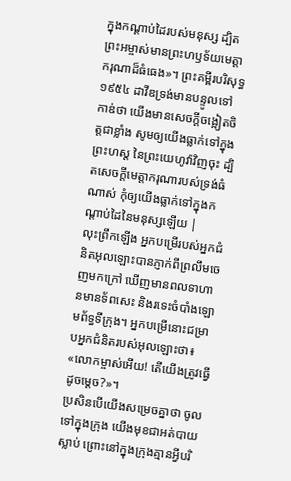ក្នុងកណ្ដាប់ដៃរបស់មនុស្ស ដ្បិតព្រះអម្ចាស់មានព្រះហឫទ័យមេត្តាករុណាដ៏ធំធេង»។ ព្រះគម្ពីរបរិសុទ្ធ ១៩៥៤ ដាវីឌទ្រង់មានបន្ទូលទៅកាឌ់ថា យើងមានសេចក្ដីចង្អៀតចិត្តជាខ្លាំង សូមឲ្យយើងធ្លាក់ទៅក្នុងព្រះហស្ត នៃព្រះយេហូវ៉ាវិញចុះ ដ្បិតសេចក្ដីមេត្តាករុណារបស់ទ្រង់ធំណាស់ កុំឲ្យយើងធ្លាក់ទៅក្នុងកណ្តាប់ដៃនៃមនុស្សឡើយ |
លុះព្រឹកឡើង អ្នកបម្រើរបស់អ្នកជំនិតអុលឡោះបានភ្ញាក់ពីព្រលឹមចេញមកក្រៅ ឃើញមានពលទាហានមានទ័ពសេះ និងរទេះចំបាំងឡោមព័ទ្ធទីក្រុង។ អ្នកបម្រើនោះជម្រាបអ្នកជំនិតរបស់អុលឡោះថា៖ «លោកម្ចាស់អើយ! តើយើងត្រូវធ្វើដូចម្តេច?»។
ប្រសិនបើយើងសម្រេចគ្នាថា ចូលទៅក្នុងក្រុង យើងមុខជាអត់បាយស្លាប់ ព្រោះនៅក្នុងក្រុងគ្មានអ្វីបរិ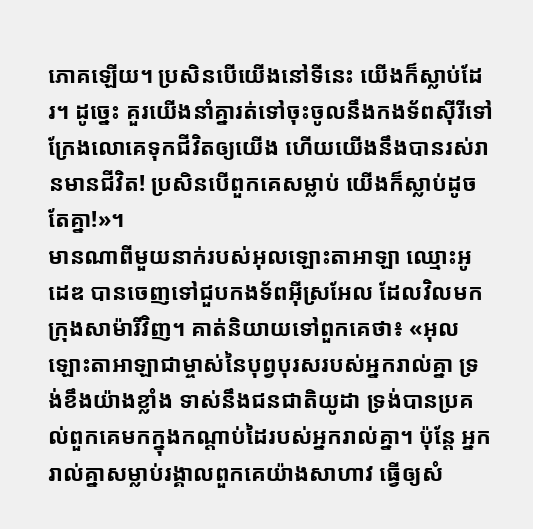ភោគឡើយ។ ប្រសិនបើយើងនៅទីនេះ យើងក៏ស្លាប់ដែរ។ ដូច្នេះ គួរយើងនាំគ្នារត់ទៅចុះចូលនឹងកងទ័ពស៊ីរីទៅ ក្រែងលោគេទុកជីវិតឲ្យយើង ហើយយើងនឹងបានរស់រានមានជីវិត! ប្រសិនបើពួកគេសម្លាប់ យើងក៏ស្លាប់ដូចតែគ្នា!»។
មានណាពីមួយនាក់របស់អុលឡោះតាអាឡា ឈ្មោះអូដេឌ បានចេញទៅជួបកងទ័ពអ៊ីស្រអែល ដែលវិលមកក្រុងសាម៉ារីវិញ។ គាត់និយាយទៅពួកគេថា៖ «អុលឡោះតាអាឡាជាម្ចាស់នៃបុព្វបុរសរបស់អ្នករាល់គ្នា ទ្រង់ខឹងយ៉ាងខ្លាំង ទាស់នឹងជនជាតិយូដា ទ្រង់បានប្រគល់ពួកគេមកក្នុងកណ្តាប់ដៃរបស់អ្នករាល់គ្នា។ ប៉ុន្តែ អ្នករាល់គ្នាសម្លាប់រង្គាលពួកគេយ៉ាងសាហាវ ធ្វើឲ្យសំ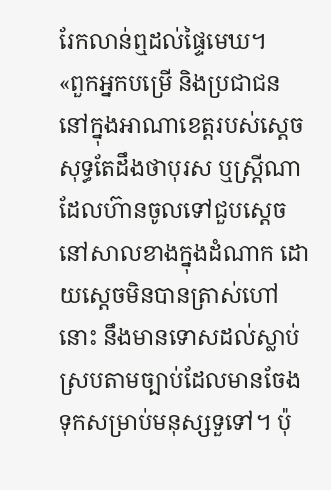រែកលាន់ឮដល់ផ្ទៃមេឃ។
«ពួកអ្នកបម្រើ និងប្រជាជននៅក្នុងអាណាខេត្តរបស់ស្ដេច សុទ្ធតែដឹងថាបុរស ឬស្ត្រីណាដែលហ៊ានចូលទៅជួបស្ដេច នៅសាលខាងក្នុងដំណាក ដោយស្ដេចមិនបានត្រាស់ហៅនោះ នឹងមានទោសដល់ស្លាប់ ស្របតាមច្បាប់ដែលមានចែងទុកសម្រាប់មនុស្សទួទៅ។ ប៉ុ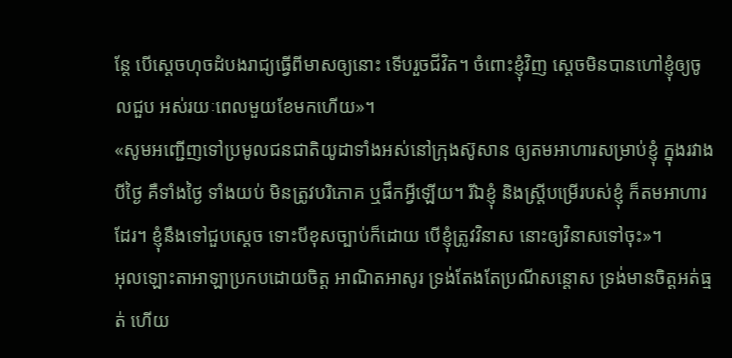ន្តែ បើស្តេចហុចដំបងរាជ្យធ្វើពីមាសឲ្យនោះ ទើបរួចជីវិត។ ចំពោះខ្ញុំវិញ ស្តេចមិនបានហៅខ្ញុំឲ្យចូលជួប អស់រយៈពេលមួយខែមកហើយ»។
«សូមអញ្ជើញទៅប្រមូលជនជាតិយូដាទាំងអស់នៅក្រុងស៊ូសាន ឲ្យតមអាហារសម្រាប់ខ្ញុំ ក្នុងរវាងបីថ្ងៃ គឺទាំងថ្ងៃ ទាំងយប់ មិនត្រូវបរិភោគ ឬផឹកអ្វីឡើយ។ រីឯខ្ញុំ និងស្ត្រីបម្រើរបស់ខ្ញុំ ក៏តមអាហារដែរ។ ខ្ញុំនឹងទៅជួបស្ដេច ទោះបីខុសច្បាប់ក៏ដោយ បើខ្ញុំត្រូវវិនាស នោះឲ្យវិនាសទៅចុះ»។
អុលឡោះតាអាឡាប្រកបដោយចិត្ត អាណិតអាសូរ ទ្រង់តែងតែប្រណីសន្ដោស ទ្រង់មានចិត្តអត់ធ្មត់ ហើយ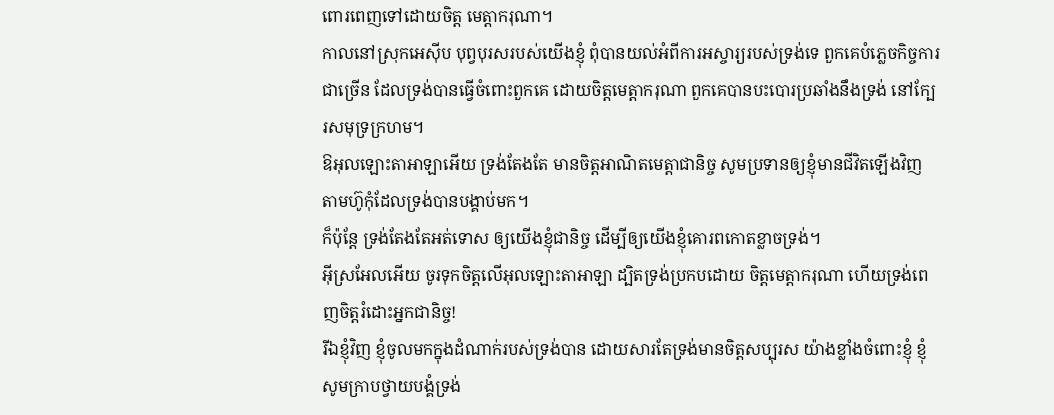ពោរពេញទៅដោយចិត្ត មេត្តាករុណា។
កាលនៅស្រុកអេស៊ីប បុព្វបុរសរបស់យើងខ្ញុំ ពុំបានយល់អំពីការអស្ចារ្យរបស់ទ្រង់ទេ ពួកគេបំភ្លេចកិច្ចការជាច្រើន ដែលទ្រង់បានធ្វើចំពោះពួកគេ ដោយចិត្តមេត្តាករុណា ពួកគេបានបះបោរប្រឆាំងនឹងទ្រង់ នៅក្បែរសមុទ្រក្រហម។
ឱអុលឡោះតាអាឡាអើយ ទ្រង់តែងតែ មានចិត្តអាណិតមេត្តាជានិច្ច សូមប្រទានឲ្យខ្ញុំមានជីវិតឡើងវិញ តាមហ៊ូកុំដែលទ្រង់បានបង្គាប់មក។
ក៏ប៉ុន្តែ ទ្រង់តែងតែអត់ទោស ឲ្យយើងខ្ញុំជានិច្ច ដើម្បីឲ្យយើងខ្ញុំគោរពកោតខ្លាចទ្រង់។
អ៊ីស្រអែលអើយ ចូរទុកចិត្តលើអុលឡោះតាអាឡា ដ្បិតទ្រង់ប្រកបដោយ ចិត្តមេត្តាករុណា ហើយទ្រង់ពេញចិត្តរំដោះអ្នកជានិច្ច!
រីឯខ្ញុំវិញ ខ្ញុំចូលមកក្នុងដំណាក់របស់ទ្រង់បាន ដោយសារតែទ្រង់មានចិត្តសប្បុរស យ៉ាងខ្លាំងចំពោះខ្ញុំ ខ្ញុំសូមក្រាបថ្វាយបង្គំទ្រង់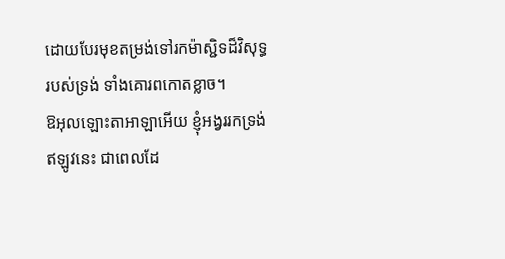ដោយបែរមុខតម្រង់ទៅរកម៉ាស្ជិទដ៏វិសុទ្ធ របស់ទ្រង់ ទាំងគោរពកោតខ្លាច។
ឱអុលឡោះតាអាឡាអើយ ខ្ញុំអង្វររកទ្រង់ ឥឡូវនេះ ជាពេលដែ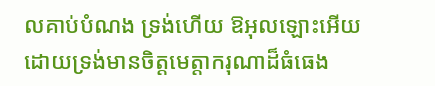លគាប់បំណង ទ្រង់ហើយ ឱអុលឡោះអើយ ដោយទ្រង់មានចិត្តមេត្តាករុណាដ៏ធំធេង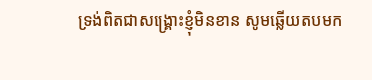ទ្រង់ពិតជាសង្គ្រោះខ្ញុំមិនខាន សូមឆ្លើយតបមក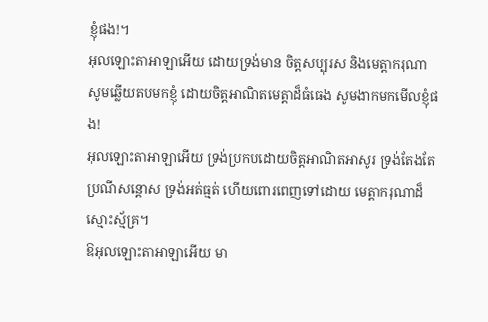ខ្ញុំផង!។
អុលឡោះតាអាឡាអើយ ដោយទ្រង់មាន ចិត្តសប្បុរស និងមេត្តាករុណា សូមឆ្លើយតបមកខ្ញុំ ដោយចិត្តអាណិតមេត្តាដ៏ធំធេង សូមងាកមកមើលខ្ញុំផង!
អុលឡោះតាអាឡាអើយ ទ្រង់ប្រកបដោយចិត្តអាណិតអាសូរ ទ្រង់តែងតែប្រណីសន្ដោស ទ្រង់អត់ធ្មត់ ហើយពោរពេញទៅដោយ មេត្តាករុណាដ៏ស្មោះស្ម័គ្រ។
ឱអុលឡោះតាអាឡាអើយ មា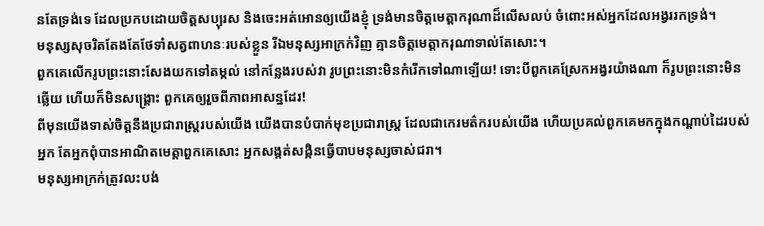នតែទ្រង់ទេ ដែលប្រកបដោយចិត្តសប្បុរស និងចេះអត់អោនឲ្យយើងខ្ញុំ ទ្រង់មានចិត្តមេត្តាករុណាដ៏លើសលប់ ចំពោះអស់អ្នកដែលអង្វររកទ្រង់។
មនុស្សសុចរិតតែងតែថែទាំសត្វពាហនៈរបស់ខ្លួន រីឯមនុស្សអាក្រក់វិញ គ្មានចិត្តមេត្តាករុណាទាល់តែសោះ។
ពួកគេលើករូបព្រះនោះសែងយកទៅតម្កល់ នៅកន្លែងរបស់វា រូបព្រះនោះមិនកំរើកទៅណាឡើយ! ទោះបីពួកគេស្រែកអង្វរយ៉ាងណា ក៏រូបព្រះនោះមិនឆ្លើយ ហើយក៏មិនសង្គ្រោះ ពួកគេឲ្យរួចពីភាពអាសន្នដែរ!
ពីមុនយើងទាស់ចិត្តនឹងប្រជារាស្ត្ររបស់យើង យើងបានបំបាក់មុខប្រជារាស្ត្រ ដែលជាកេរមត៌ករបស់យើង ហើយប្រគល់ពួកគេមកក្នុងកណ្ដាប់ដៃរបស់អ្នក តែអ្នកពុំបានអាណិតមេត្តាពួកគេសោះ អ្នកសង្កត់សង្កិនធ្វើបាបមនុស្សចាស់ជរា។
មនុស្សអាក្រក់ត្រូវលះបង់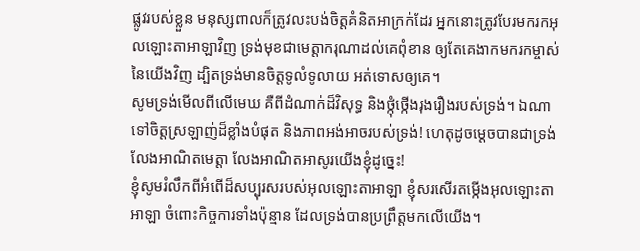ផ្លូវរបស់ខ្លួន មនុស្សពាលក៏ត្រូវលះបង់ចិត្តគំនិតអាក្រក់ដែរ អ្នកនោះត្រូវបែរមករកអុលឡោះតាអាឡាវិញ ទ្រង់មុខជាមេត្តាករុណាដល់គេពុំខាន ឲ្យតែគេងាកមករកម្ចាស់នៃយើងវិញ ដ្បិតទ្រង់មានចិត្តទូលំទូលាយ អត់ទោសឲ្យគេ។
សូមទ្រង់មើលពីលើមេឃ គឺពីដំណាក់ដ៏វិសុទ្ធ និងថ្កុំថ្កើងរុងរឿងរបស់ទ្រង់។ ឯណាទៅចិត្តស្រឡាញ់ដ៏ខ្លាំងបំផុត និងភាពអង់អាចរបស់ទ្រង់! ហេតុដូចម្ដេចបានជាទ្រង់ លែងអាណិតមេត្តា លែងអាណិតអាសូរយើងខ្ញុំដូច្នេះ!
ខ្ញុំសូមរំលឹកពីអំពើដ៏សប្បុរសរបស់អុលឡោះតាអាឡា ខ្ញុំសរសើរតម្កើងអុលឡោះតាអាឡា ចំពោះកិច្ចការទាំងប៉ុន្មាន ដែលទ្រង់បានប្រព្រឹត្តមកលើយើង។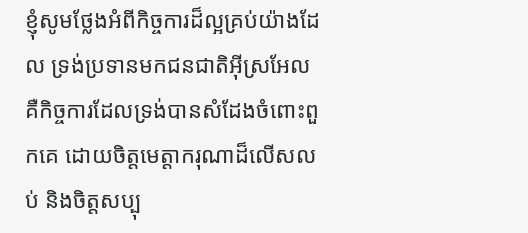ខ្ញុំសូមថ្លែងអំពីកិច្ចការដ៏ល្អគ្រប់យ៉ាងដែល ទ្រង់ប្រទានមកជនជាតិអ៊ីស្រអែល គឺកិច្ចការដែលទ្រង់បានសំដែងចំពោះពួកគេ ដោយចិត្តមេត្តាករុណាដ៏លើសលប់ និងចិត្តសប្បុ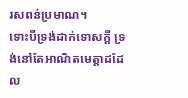រសពន់ប្រមាណ។
ទោះបីទ្រង់ដាក់ទោសក្ដី ទ្រង់នៅតែអាណិតមេត្តាដដែល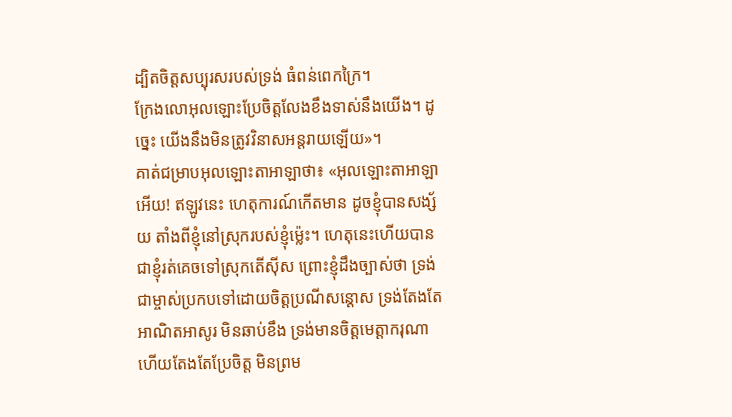ដ្បិតចិត្តសប្បុរសរបស់ទ្រង់ ធំពន់ពេកក្រៃ។
ក្រែងលោអុលឡោះប្រែចិត្តលែងខឹងទាស់នឹងយើង។ ដូច្នេះ យើងនឹងមិនត្រូវវិនាសអន្តរាយឡើយ»។
គាត់ជម្រាបអុលឡោះតាអាឡាថា៖ «អុលឡោះតាអាឡាអើយ! ឥឡូវនេះ ហេតុការណ៍កើតមាន ដូចខ្ញុំបានសង្ស័យ តាំងពីខ្ញុំនៅស្រុករបស់ខ្ញុំម៉្លេះ។ ហេតុនេះហើយបានជាខ្ញុំរត់គេចទៅស្រុកតើស៊ីស ព្រោះខ្ញុំដឹងច្បាស់ថា ទ្រង់ជាម្ចាស់ប្រកបទៅដោយចិត្តប្រណីសន្ដោស ទ្រង់តែងតែអាណិតអាសូរ មិនឆាប់ខឹង ទ្រង់មានចិត្តមេត្តាករុណា ហើយតែងតែប្រែចិត្ត មិនព្រម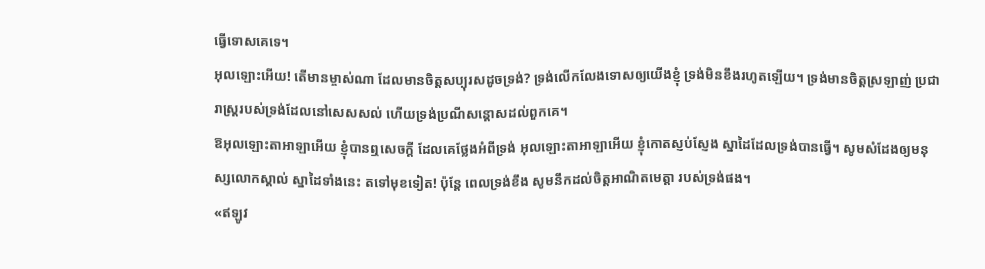ធ្វើទោសគេទេ។
អុលឡោះអើយ! តើមានម្ចាស់ណា ដែលមានចិត្តសប្បុរសដូចទ្រង់? ទ្រង់លើកលែងទោសឲ្យយើងខ្ញុំ ទ្រង់មិនខឹងរហូតឡើយ។ ទ្រង់មានចិត្តស្រឡាញ់ ប្រជារាស្ត្ររបស់ទ្រង់ដែលនៅសេសសល់ ហើយទ្រង់ប្រណីសន្ដោសដល់ពួកគេ។
ឱអុលឡោះតាអាឡាអើយ ខ្ញុំបានឮសេចក្ដី ដែលគេថ្លែងអំពីទ្រង់ អុលឡោះតាអាឡាអើយ ខ្ញុំកោតស្ញប់ស្ញែង ស្នាដៃដែលទ្រង់បានធ្វើ។ សូមសំដែងឲ្យមនុស្សលោកស្គាល់ ស្នាដៃទាំងនេះ តទៅមុខទៀត! ប៉ុន្តែ ពេលទ្រង់ខឹង សូមនឹកដល់ចិត្តអាណិតមេត្តា របស់ទ្រង់ផង។
«ឥឡូវ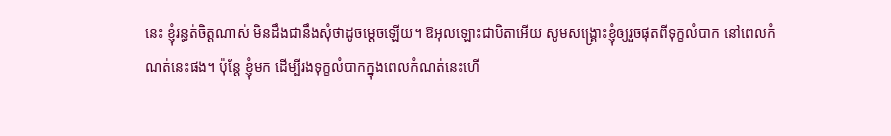នេះ ខ្ញុំរន្ធត់ចិត្ដណាស់ មិនដឹងជានឹងសុំថាដូចម្ដេចឡើយ។ ឱអុលឡោះជាបិតាអើយ សូមសង្គ្រោះខ្ញុំឲ្យរួចផុតពីទុក្ខលំបាក នៅពេលកំណត់នេះផង។ ប៉ុន្ដែ ខ្ញុំមក ដើម្បីរងទុក្ខលំបាកក្នុងពេលកំណត់នេះហើ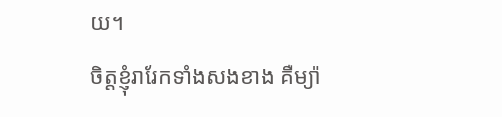យ។
ចិត្ដខ្ញុំរារែកទាំងសងខាង គឺម្យ៉ា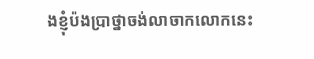ងខ្ញុំប៉ងប្រាថ្នាចង់លាចាកលោកនេះ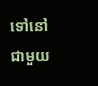ទៅនៅជាមួយ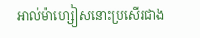អាល់ម៉ាហ្សៀសនោះប្រសើរជាង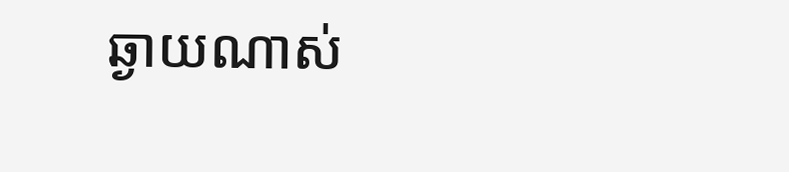ឆ្ងាយណាស់